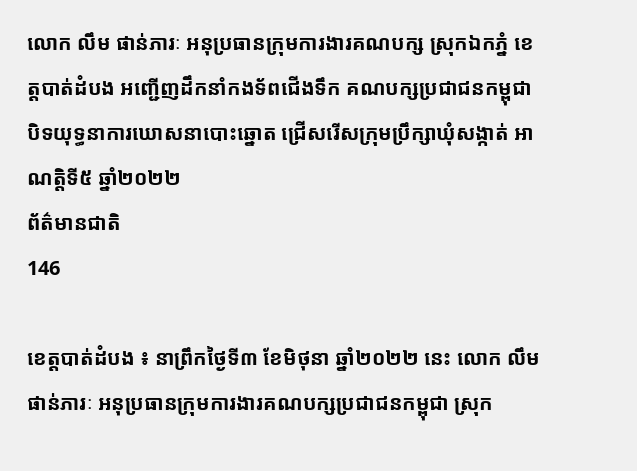លោក លឹម ផាន់ភារៈ អនុប្រធានក្រុមការងារគណបក្ស ស្រុកឯកភ្នំ ខេត្តបាត់ដំបង អញ្ជើញដឹកនាំកងទ័ពជើងទឹក គណបក្សប្រជាជនកម្ពុជា បិទយុទ្ធនាការឃោសនាបោះឆ្នោត ជ្រើសរើសក្រុមប្រឹក្សាឃុំសង្កាត់ អាណត្តិទី៥ ឆ្នាំ២០២២
ព័ត៌មានជាតិ
146

ខេត្តបាត់ដំបង ៖ នាព្រឹកថ្ងៃទី៣ ខែមិថុនា ឆ្នាំ២០២២ នេះ លោក លឹម ផាន់ភារៈ អនុប្រធានក្រុមការងារគណបក្សប្រជាជនកម្ពុជា ស្រុក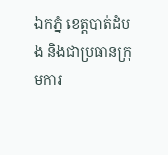ឯកភ្នំ ខេត្តបាត់ដំបង និងជាប្រធានក្រុមការ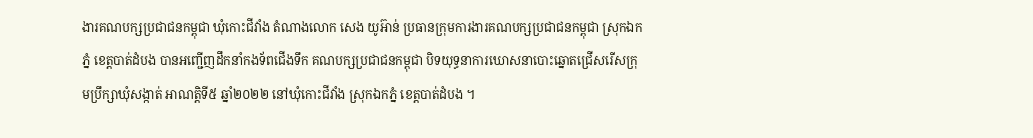ងារគណបក្សប្រជាជនកម្ពុជា ឃុំកោះជីវាំង តំណាងលោក សេង យូអ៊ាន់ ប្រធានក្រុមការងារគណបក្សប្រជាជនកម្ពុជា ស្រុកឯកភ្នំ ខេត្តបាត់ដំបង បានអញ្ជើញដឹកនាំកងទ័ពជើងទឹក គណបក្សប្រជាជនកម្ពុជា បិទយុទ្ធនាការឃោសនាបោះឆ្នោតជ្រើសរើសក្រុមប្រឹក្សាឃុំសង្កាត់ អាណត្តិទី៥ ឆ្នាំ២០២២ នៅឃុំកោះជីវាំង ស្រុកឯកភ្នំ ខេត្តបាត់ដំបង ។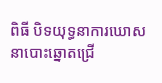ពិធី បិទយុទ្ធនាការឃោសនាបោះឆ្នោតជ្រើ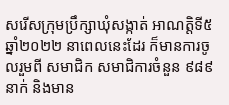សរើសក្រុមប្រឹក្សាឃុំសង្កាត់ អាណត្តិទី៥ ឆ្នាំ២០២២ នាពេលនេះដែរ ក៏មានការចូលរួមពី សមាជិក សមាជិការចំនួន ៩៨៩នាក់ និងមាន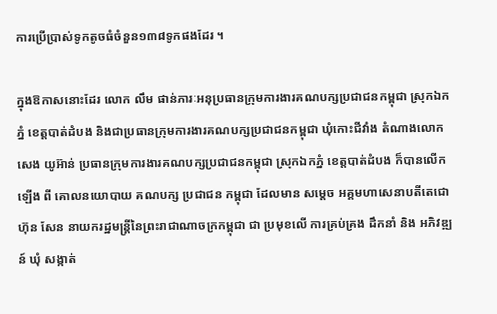ការប្រើប្រាស់ទូកតូចធំចំនួន១៣៨ទូកផងដែរ ។

ក្នុងឱកាសនោះដែរ លោក លឹម ផាន់ភារៈអនុប្រធានក្រុមការងារគណបក្សប្រជាជនកម្ពុជា ស្រុកឯកភ្នំ ខេត្តបាត់ដំបង និងជាប្រធានក្រុមការងារគណបក្សប្រជាជនកម្ពុជា ឃុំកោះជីវាំង តំណាងលោក សេង យូអ៊ាន់ ប្រធានក្រុមការងារគណបក្សប្រជាជនកម្ពុជា ស្រុកឯកភ្នំ ខេត្តបាត់ដំបង ក៏បានលើកឡើង ពី គោលនយោបាយ គណបក្ស ប្រជាជន កម្ពុជា ដែលមាន សម្តេច អគ្គមហាសេនាបតីតេជោ ហ៊ុន សែន នាយករដ្ឋមន្ត្រីនៃព្រះរាជាណាចក្រកម្ពុជា ជា ប្រមុខលើ ការគ្រប់គ្រង ដឹកនាំ និង អភិវឌ្ឍន៍ ឃុំ សង្កាត់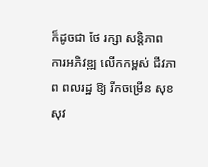ក៏ដូចជា ថែ រក្សា សន្តិភាព ការអភិវឌ្ឍ លើកកម្ពស់ ជីវភាព ពលរដ្ឋ ឱ្យ រីកចម្រើន សុខ សុវ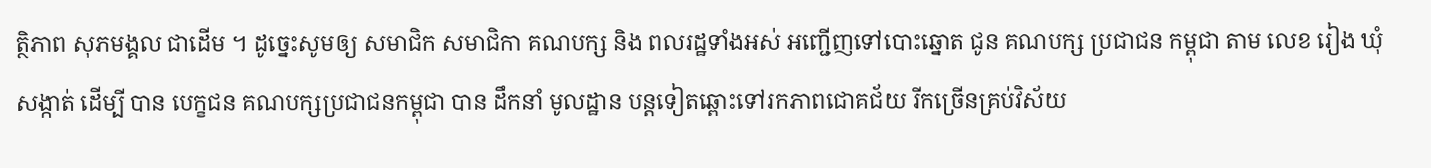ត្ថិភាព សុភមង្គល ជាដើម ។ ដូច្នេះសូមឲ្យ សមាជិក សមាជិកា គណបក្ស និង ពលរដ្ឋទាំងអស់ អញ្ជើញទៅបោះឆ្នោត ជូន គណបក្ស ប្រជាជន កម្ពុជា តាម លេខ រៀង ឃុំ សង្កាត់ ដើម្បី បាន បេក្ខជន គណបក្សប្រជាជនកម្ពុជា បាន ដឹកនាំ មូលដ្ឋាន បន្តទៀតឆ្ពោះទៅរកភាពជោគជ័យ រីកច្រើនគ្រប់វិស័យ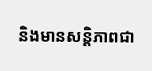និងមានសន្តិភាពជា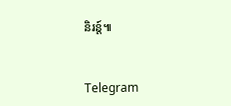និរន្ត៍៕


Telegram